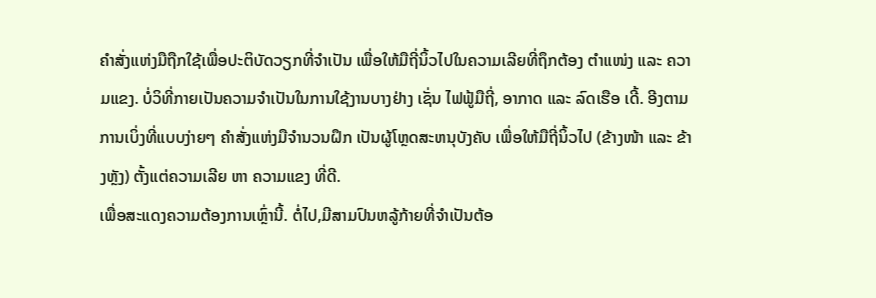ຄຳສັ່ງແຫ່ງມືຖືກໃຊ້ເພື່ອປະຕິບັດວຽກທີ່ຈຳເປັນ ເພື່ອໃຫ້ມືຖີ່ນິ້ວໄປໃນຄວາມເລີຍທີ່ຖຶກຕ້ອງ ຕຳແໜ່ງ ແລະ ຄວາມແຂງ. ບໍ່ວິທີ່ກາຍເປັນຄວາມຈຳເປັນໃນການໃຊ້ງານບາງຢ່າງ ເຊັ່ນ ໄຟຟູ້ມືຖີ່, ອາກາດ ແລະ ລົດເຮືອ ເດີ້. ອີງຕາມການເບິ່ງທີ່ແບບງ່າຍໆ ຄຳສັ່ງແຫ່ງມືຈຳນວນຝຶກ ເປັນຜູ້ໂຫຼດສະຫນຸບັງຄັບ ເພື່ອໃຫ້ມືຖີ່ນິ້ວໄປ (ຂ້າງໜ້າ ແລະ ຂ້າງຫຼັງ) ຕັ້ງແຕ່ຄວາມເລີຍ ຫາ ຄວາມແຂງ ທີ່ດີ.
ເພື່ອສະແດງຄວາມຕ້ອງການເຫຼົ່ານີ້. ຕໍ່ໄປ,ມີສາມປົນຫລູ້ກ້າຍທີ່ຈຳເປັນຕ້ອ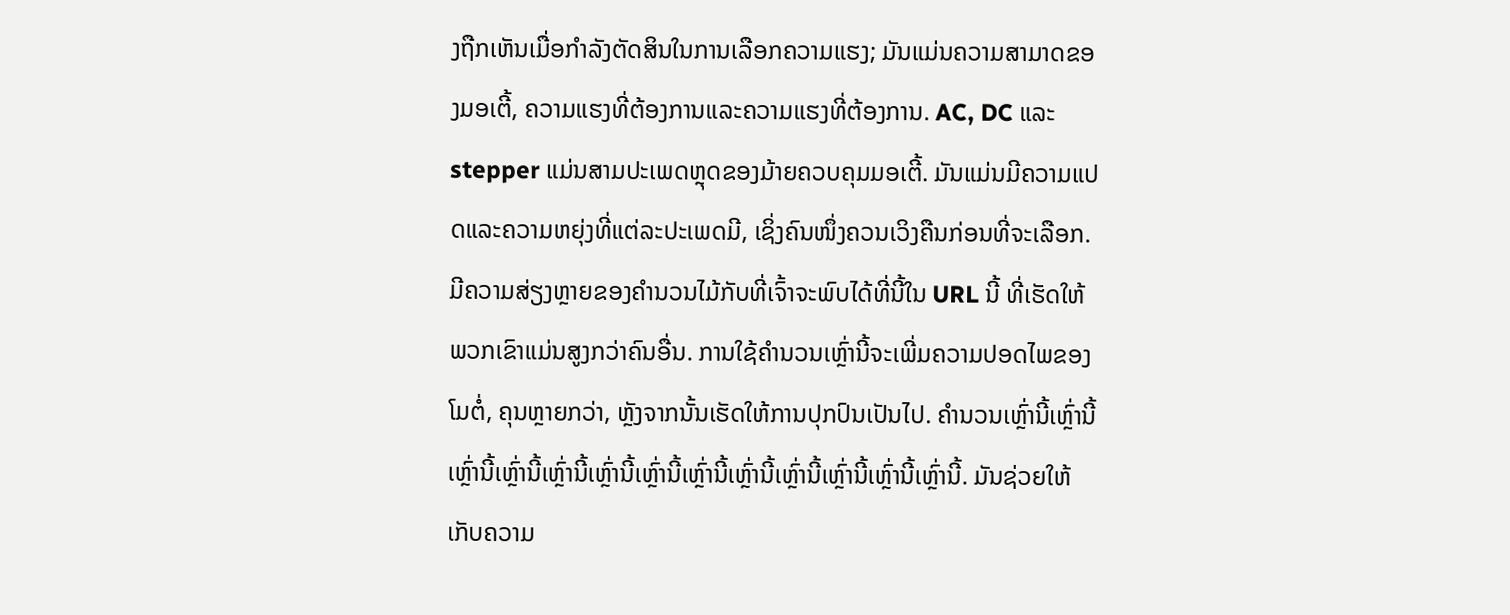ງຖືກເຫັນເມື່ອກຳລັງຕັດສິນໃນການເລືອກຄວາມແຮງ; ມັນແມ່ນຄວາມສາມາດຂອງມອເຕີ້, ຄວາມແຮງທີ່ຕ້ອງການແລະຄວາມແຮງທີ່ຕ້ອງການ. AC, DC ແລະ stepper ແມ່ນສາມປະເພດຫຼຸດຂອງມ້າຍຄວບຄຸມມອເຕີ້. ມັນແມ່ນມີຄວາມແປດແລະຄວາມຫຍຸ່ງທີ່ແຕ່ລະປະເພດມີ, ເຊິ່ງຄົນໜຶ່ງຄວນເວິງຄືນກ່ອນທີ່ຈະເລືອກ.
ມີຄວາມສ່ຽງຫຼາຍຂອງຄຳນວນໄມ້ກັບທີ່ເຈົ້າຈະພົບໄດ້ທີ່ນີ້ໃນ URL ນີ້ ທີ່ເຮັດໃຫ້ພວກເຂົາແມ່ນສູງກວ່າຄົນອື່ນ. ການໃຊ້ຄຳນວນເຫຼົ່ານີ້ຈະເພີ່ມຄວາມປອດໄພຂອງໂມຕໍ່, ຄຸນຫຼາຍກວ່າ, ຫຼັງຈາກນັ້ນເຮັດໃຫ້ການປຸກປົນເປັນໄປ. ຄຳນວນເຫຼົ່ານີ້ເຫຼົ່ານີ້ເຫຼົ່ານີ້ເຫຼົ່ານີ້ເຫຼົ່ານີ້ເຫຼົ່ານີ້ເຫຼົ່ານີ້ເຫຼົ່ານີ້ເຫຼົ່ານີ້ເຫຼົ່ານີ້ເຫຼົ່ານີ້ເຫຼົ່ານີ້ເຫຼົ່ານີ້. ມັນຊ່ວຍໃຫ້ເກັບຄວາມ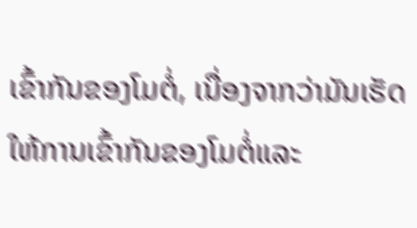ເຂົ້າກັນຂອງໂມຕໍ່, ເນື່ອງຈາກວ່າມັນເຮັດໃຫ້ການເຂົ້າກັນຂອງໂມຕໍ່ແລະ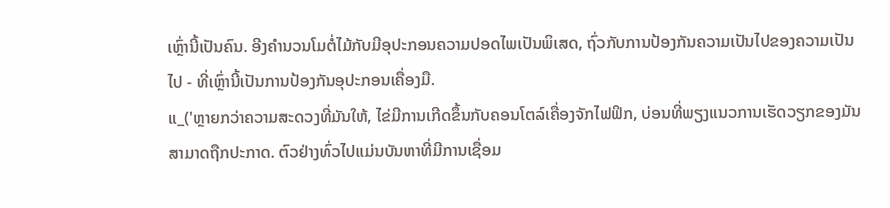ເຫຼົ່ານີ້ເປັນຄົນ. ອີງຄຳນວນໂມຕໍ່ໄມ້ກັບມີອຸປະກອນຄວາມປອດໄພເປັນພິເສດ, ຖົ່ວກັບການປ້ອງກັນຄວາມເປັນໄປຂອງຄວາມເປັນໄປ - ທີ່ເຫຼົ່ານີ້ເປັນການປ້ອງກັນອຸປະກອນເຄື່ອງມື.
ແ_('ຫຼາຍກວ່າຄວາມສະດວງທີ່ມັນໃຫ້, ໄຂ່ມີການເກີດຂຶ້ນກັບຄອນໂຕລ໌ເຄື່ອງຈັກໄຟຟິກ, ບ່ອນທີ່ພຽງແນວການເຮັດວຽກຂອງມັນສາມາດຖືກປະກາດ. ຕົວຢ່າງທົ່ວໄປແມ່ນບັນຫາທີ່ມີການເຊື່ອມ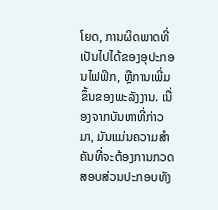ໂຍດ, ການຜິດພາດທີ່ເປັນໄປໄດ້ຂອງອຸປະກອນໄຟຟິກ, ຫຼືການເພີ່ມຂຶ້ນຂອງພະລັງງານ. ເນື່ອງຈາກບັນຫາທີ່ກ່າວມາ, ມັນແມ່ນຄວາມສຳຄັນທີ່ຈະຕ້ອງການກວດສອບສ່ວນປະກອບທັງ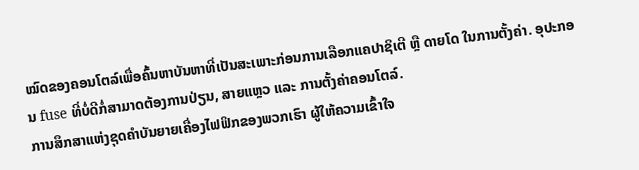ໝົດຂອງຄອນໂຕລ໌ເພື່ອຄົ້ນຫາບັນຫາທີ່ເປັນສະເພາະກ່ອນການເລືອກແຄປາຊິເຕີ ຫຼື ດາຍໂດ ໃນການຕັ້ງຄ່າ. ອຸປະກອນ fuse ທີ່ບໍ່ດີກໍ່ສາມາດຕ້ອງການປ່ຽນ, ສາຍແຫຼວ ແລະ ການຕັ້ງຄ່າຄອນໂຕລ໌.
ການສຶກສາແຫ່ງຊຸດຄຳບັນຍາຍເຄື່ອງໄຟຟິກຂອງພວກເຮົາ ຜູ້ໃຫ້ຄວາມເຂົ້າໃຈ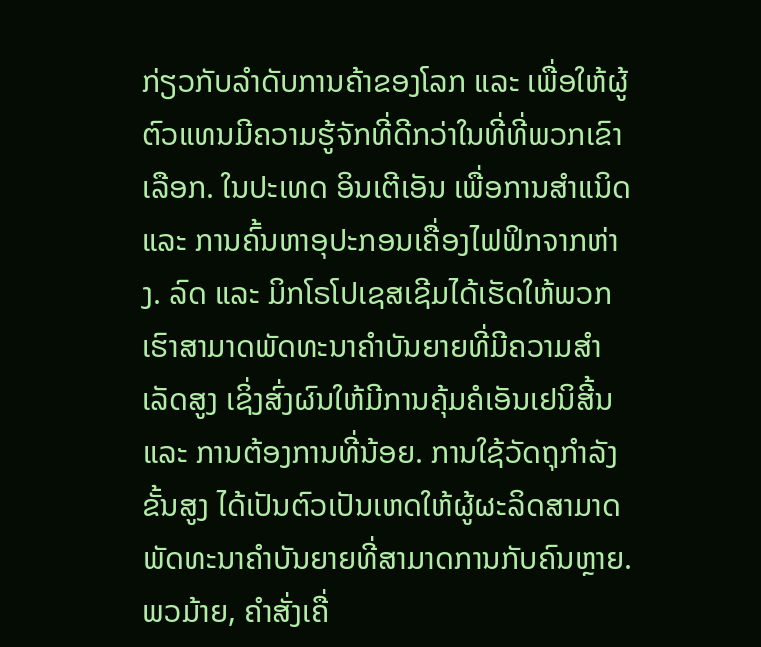ກ່ຽວກັບລຳດັບການຄ້າຂອງໂລກ ແລະ ເພື່ອໃຫ້ຜູ້ຕົວແທນມີຄວາມຮູ້ຈັກທີ່ດີກວ່າໃນທີ່ທີ່ພວກເຂົາເລືອກ. ໃນປະເທດ ອິນເຕີເອັນ ເພື່ອການສຳແນິດ ແລະ ການຄົ້ນຫາອຸປະກອນເຄື່ອງໄຟຟິກຈາກຫ່າງ. ລົດ ແລະ ມິກໂຣໂປເຊສເຊີມໄດ້ເຮັດໃຫ້ພວກເຮົາສາມາດພັດທະນາຄຳບັນຍາຍທີ່ມີຄວາມສຳເລັດສູງ ເຊິ່ງສົ່ງຜົນໃຫ້ມີການຄຸ້ມຄໍເອັນເຢນິສີ້ນ ແລະ ການຕ້ອງການທີ່ນ້ອຍ. ການໃຊ້ວັດຖຸກໍາລັງຂັ້ນສູງ ໄດ້ເປັນຕົວເປັນເຫດໃຫ້ຜູ້ຜະລິດສາມາດພັດທະນາຄຳບັນຍາຍທີ່ສາມາດການກັບຄົນຫຼາຍ.
ພວມ້າຍ, ຄຳສັ່ງເຄື່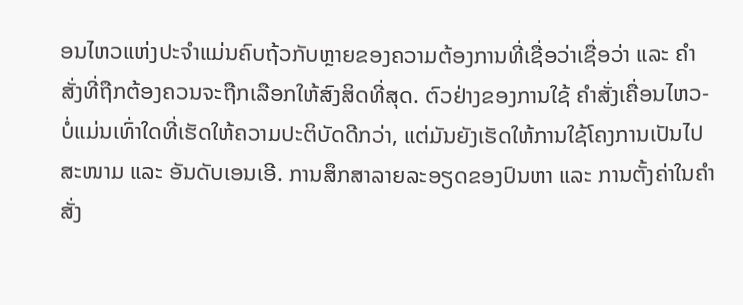ອນໄຫວແຫ່ງປະຈຳແມ່ນຄົບຖ້ວກັບຫຼາຍຂອງຄວາມຕ້ອງການທີ່ເຊື່ອວ່າເຊື່ອວ່າ ແລະ ຄຳສັ່ງທີ່ຖືກຕ້ອງຄວນຈະຖືກເລືອກໃຫ້ສົງສິດທີ່ສຸດ. ຕົວຢ່າງຂອງການໃຊ້ ຄຳສັ່ງເຄື່ອນໄຫວ- ບໍ່ແມ່ນເທົ່າໃດທີ່ເຮັດໃຫ້ຄວາມປະຕິບັດດີກວ່າ, ແຕ່ມັນຍັງເຮັດໃຫ້ການໃຊ້ໂຄງການເປັນໄປສະໜາມ ແລະ ອັນດັບເອນເອີ. ການສຶກສາລາຍລະອຽດຂອງປົນຫາ ແລະ ການຕັ້ງຄ່າໃນຄຳສັ່ງ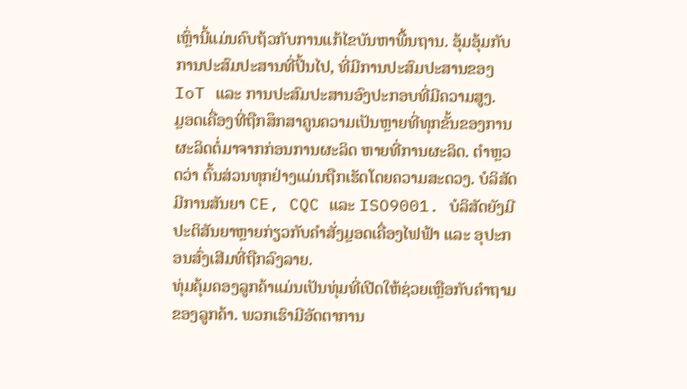ເຫຼົ່ານີ້ແມ່ນຄົບຖ້ວກັບການແກ້ໄຂບັນຫາພື້ນຖານ. ອຸ້ມອຸ້ມກັບການປະສົມປະສານທີ່ປິ້ນໄປ, ທີ່ມີການປະສົມປະສານຂອງ IoT ແລະ ການປະສົມປະສານອົງປະກອບທີ່ມີຄວາມສູງ.
ມຼອດເຄື່ອງທີ່ຖືກສຶກສາຄູນຄວາມເປັນຫຼາຍທີ່ທຸກຂັ້ນຂອງການຜະລິດຕໍ່ມາຈາກກ່ອນການຜະລິດ ຫາຍທີ່ການຜະລິດ. ຕຳຫຼວດວ່າ ຕົ້ນສ່ວນທຸກຢ່າງແມ່ນຖືກເຮັດໂດຍຄວາມສະດວງ. ບໍລິສັດມີການສັນຍາ CE, CQC ແລະ ISO9001. ບໍລິສັດຍັງມີປະຕິສັນຍາຫຼາຍກ່ຽວກັບຄຳສັ່ງມຼອດເຄື່ອງໄຟຟ້າ ແລະ ອຸປະກອນສົ່ງເສີມທີ່ຖືກລົງລາຍ.
ທຸ່ມຄຸ້ມຄອງລູກຄ້າແມ່ນເປັນທຸ່ມທີ່ເປີດໃຫ້ຊ່ວຍເຫຼືອກັບຄຳຖາມຂອງລູກຄ້າ. ພວກເຮົາມີອັດຕາການ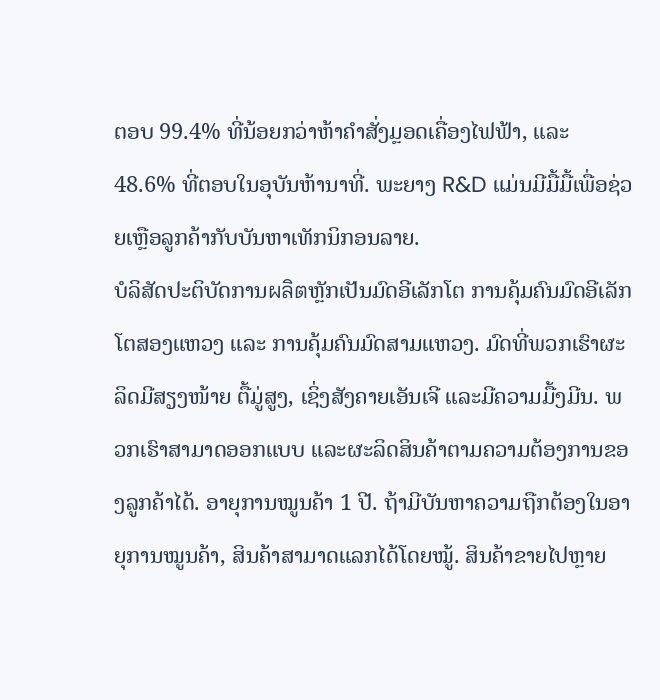ຕອບ 99.4% ທີ່ນ້ອຍກວ່າຫ້າຄຳສັ່ງມຼອດເຄື່ອງໄຟຟ້າ, ແລະ 48.6% ທີ່ຕອບໃນອຸບັນຫ້ານາທີ່. ພະຍາງ R&D ແມ່ນມີມື້ມື້ເພື່ອຊ່ວຍເຫຼືອລູກຄ້າກັບບັນຫາເທັກນິກອນລາຍ.
ບໍລິສັດປະຕິບັດການผลิตຫຼັກເປັນມົດອີເລັກໂຕ ການຄຸ້ມຄົນມົດອີເລັກໂຕສອງແຫວງ ແລະ ການຄຸ້ມຄົນມົດສາມແຫວງ. ມົດທີ່ພວກເຮົາຜະລິດມີສຽງໜ້າຍ ຕື້ມູ່ສູງ, ເຊິ່ງສັງຄາຍເອັນເຈີ ແລະມີຄວາມມື້ງມີນ. ພວກເຮົາສາມາດອອກແບບ ແລະຜະລິດສິນຄ້າຕາມຄວາມຕ້ອງການຂອງລູກຄ້າໄດ້. ອາຍຸການໝູນຄ້າ 1 ປີ. ຖ້າມີບັນຫາຄວາມຖືກຕ້ອງໃນອາຍຸການໝູນຄ້າ, ສິນຄ້າສາມາດແລກໄດ້ໂດຍໝູ້. ສິນຄ້າຂາຍໄປຫຼາຍ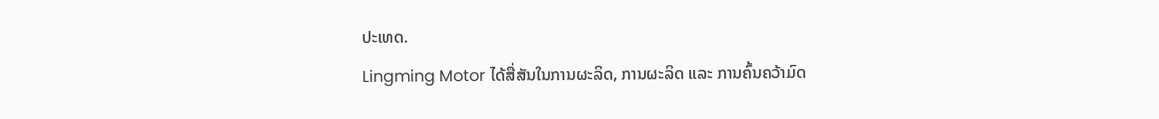ປະເທດ.
Lingming Motor ໄດ້ສື່ສັນໃນການຜະລິດ, ການຜະລິດ ແລະ ການຄົ້ນຄວ້າມົດ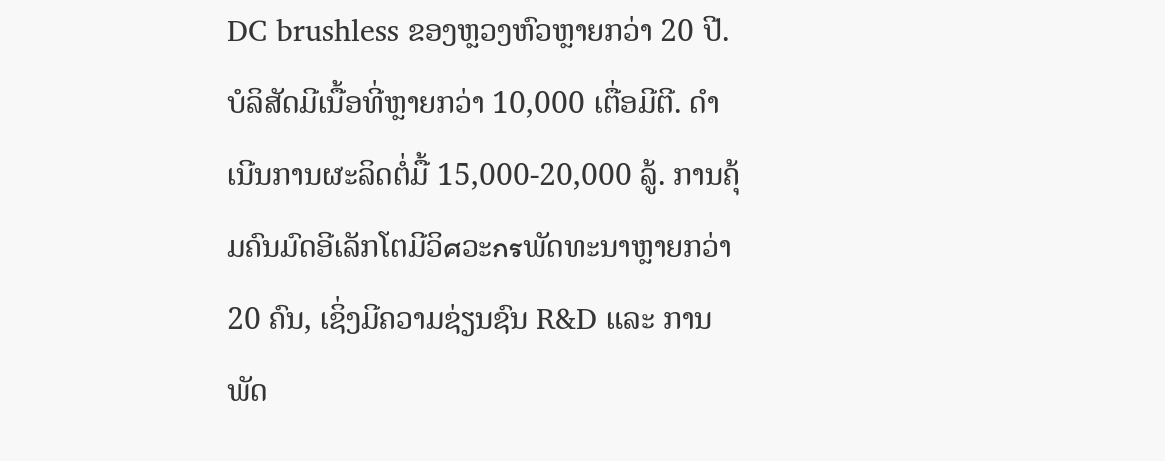DC brushless ຂອງຫຼວງຫົວຫຼາຍກວ່າ 20 ປີ. ບໍລິສັດມີເນື້ອທີ່ຫຼາຍກວ່າ 10,000 ເຕື່ອມີຕີ. ດຳເນີນການຜະລິດຕໍ່ມື້ 15,000-20,000 ລູ້. ການຄຸ້ມຄົນມົດອີເລັກໂຕມີວິศວະกรພັດທະນາຫຼາຍກວ່າ 20 ຄົນ, ເຊິ່ງມີຄວາມຊ່ຽນຊົນ R&D ແລະ ການພັດ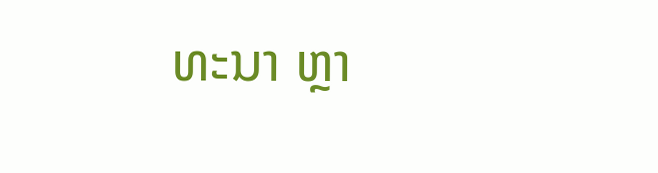ທະນາ ຫຼາ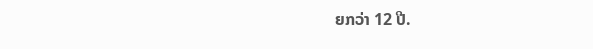ຍກວ່າ 12 ປີ.